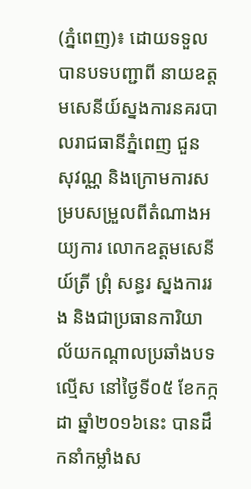(ភ្នំពេញ)៖ ដោយទទួលបានបទបញ្ជាពី នាយឧត្តមសេនីយ៍ស្នងការនគរបាលរាជធានីភ្នំពេញ ជួន សុវណ្ណ និងក្រោមការសម្របសម្រួលពីតំណាងអយ្យការ លោកឧត្តមសេនីយ៍ត្រី ព្រុំ សន្ធរ ស្នងការរង និងជាប្រធានការិយាល័យកណ្តាលប្រឆាំងបទល្មើស នៅថ្ងៃទី០៥ ខែកក្កដា ឆ្នាំ២០១៦នេះ បានដឹកនាំកម្លាំងស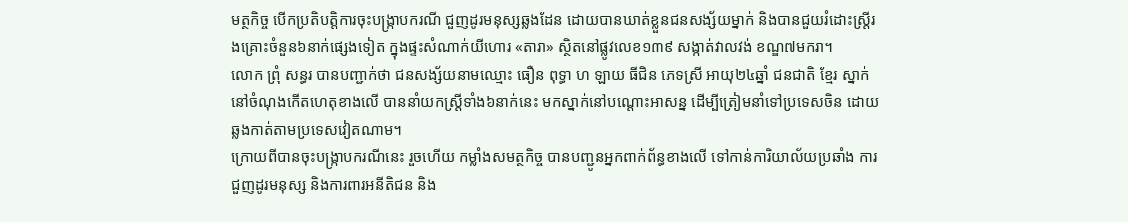មត្ថកិច្ច បើកប្រតិបត្តិការចុះបង្រ្កាបករណី ជួញដូរមនុស្សឆ្លងដែន ដោយបានឃាត់ខ្លួនជនសង្ស័យម្នាក់ និងបានជួយរំដោះស្រ្តីរងគ្រោះចំនួន៦នាក់ផ្សេងទៀត ក្នុងផ្ទះសំណាក់យីហោរ «តារា» ស្ថិតនៅផ្លូវលេខ១៣៩ សង្កាត់វាលវង់ ខណ្ឌ៧មករា។
លោក ព្រុំ សន្ធរ បានបញ្ជាក់ថា ជនសង្ស័យនាមឈ្មោះ ធឿន ពុទ្ធា ហ ឡាយ ធីជិន ភេទស្រី អាយុ២៤ឆ្នាំ ជនជាតិ ខ្មែរ ស្នាក់នៅចំណុងកើតហេតុខាងលើ បាននាំយកស្រ្តីទាំង៦នាក់នេះ មកស្នាក់នៅបណ្ដោះអាសន្ន ដើម្បីត្រៀមនាំទៅប្រទេសចិន ដោយឆ្លងកាត់តាមប្រទេសវៀតណាម។
ក្រោយពីបានចុះបង្ក្រាបករណីនេះ រួចហើយ កម្លាំងសមត្ថកិច្ច បានបញ្ជូនអ្នកពាក់ព័ន្ធខាងលើ ទៅកាន់ការិយាល័យប្រឆាំង ការជួញដូរមនុស្ស និងការពារអនីតិជន និង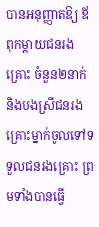បានអនុញ្ញាតឱ្យ ឪពុកម្តាយជនរងគ្រោះ ចំនួន២នាក់ និងបងស្រីជនរងគ្រោះម្នាក់ចូលទៅទទួលជនរងគ្រោះ ព្រមទាំងបានធ្វើ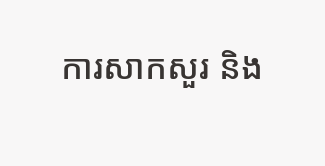ការសាកសួរ និង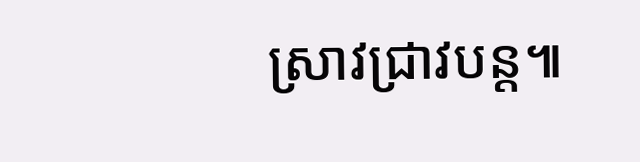ស្រាវជ្រាវបន្ត៕